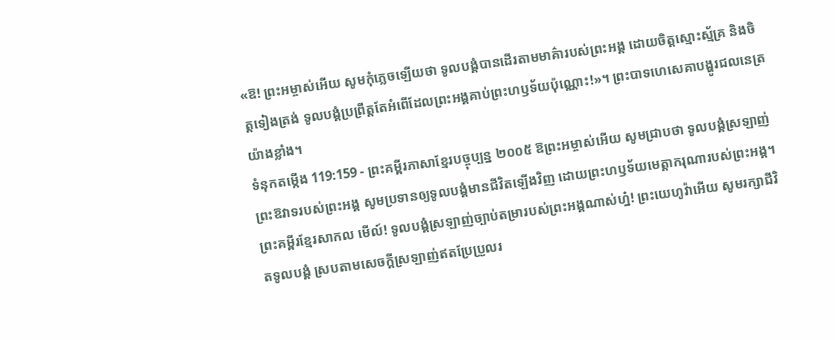«ឱ! ព្រះអម្ចាស់អើយ សូមកុំភ្លេចឡើយថា ទូលបង្គំបានដើរតាមមាគ៌ារបស់ព្រះអង្គ ដោយចិត្តស្មោះស្ម័គ្រ និងចិត្តទៀងត្រង់ ទូលបង្គំប្រព្រឹត្តតែអំពើដែលព្រះអង្គគាប់ព្រះហឫទ័យប៉ុណ្ណោះ!»។ ព្រះបាទហេសេគាបង្ហូរជលនេត្រយ៉ាងខ្លាំង។
ទំនុកតម្កើង 119:159 - ព្រះគម្ពីរភាសាខ្មែរបច្ចុប្បន្ន ២០០៥ ឱព្រះអម្ចាស់អើយ សូមជ្រាបថា ទូលបង្គំស្រឡាញ់ព្រះឱវាទរបស់ព្រះអង្គ សូមប្រទានឲ្យទូលបង្គំមានជីវិតឡើងវិញ ដោយព្រះហឫទ័យមេត្តាករុណារបស់ព្រះអង្គ។ ព្រះគម្ពីរខ្មែរសាកល មើល៍! ទូលបង្គំស្រឡាញ់ច្បាប់តម្រារបស់ព្រះអង្គណាស់ហ្ន៎! ព្រះយេហូវ៉ាអើយ សូមរក្សាជីវិតទូលបង្គំ ស្របតាមសេចក្ដីស្រឡាញ់ឥតប្រែប្រួលរ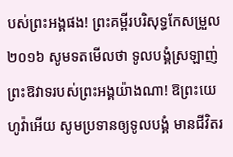បស់ព្រះអង្គផង! ព្រះគម្ពីរបរិសុទ្ធកែសម្រួល ២០១៦ សូមទតមើលថា ទូលបង្គំស្រឡាញ់ ព្រះឱវាទរបស់ព្រះអង្គយ៉ាងណា! ឱព្រះយេហូវ៉ាអើយ សូមប្រទានឲ្យទូលបង្គំ មានជីវិតរ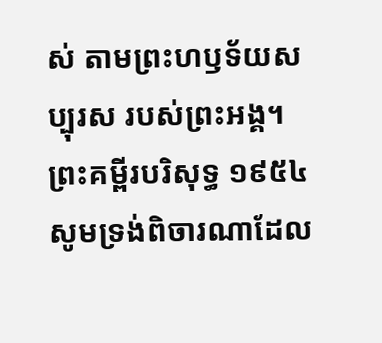ស់ តាមព្រះហឫទ័យសប្បុរស របស់ព្រះអង្គ។ ព្រះគម្ពីរបរិសុទ្ធ ១៩៥៤ សូមទ្រង់ពិចារណាដែល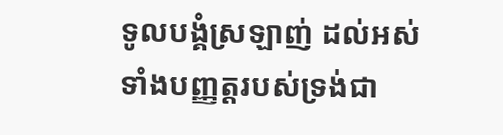ទូលបង្គំស្រឡាញ់ ដល់អស់ទាំងបញ្ញត្តរបស់ទ្រង់ជា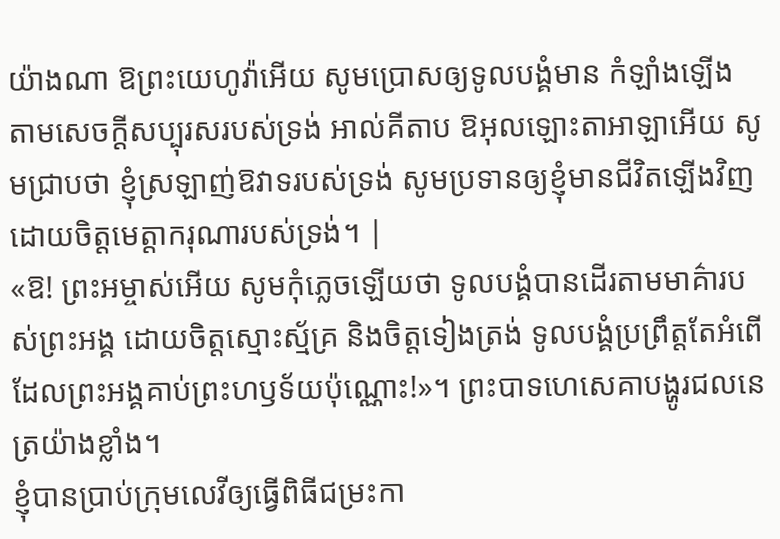យ៉ាងណា ឱព្រះយេហូវ៉ាអើយ សូមប្រោសឲ្យទូលបង្គំមាន កំឡាំងឡើង តាមសេចក្ដីសប្បុរសរបស់ទ្រង់ អាល់គីតាប ឱអុលឡោះតាអាឡាអើយ សូមជ្រាបថា ខ្ញុំស្រឡាញ់ឱវាទរបស់ទ្រង់ សូមប្រទានឲ្យខ្ញុំមានជីវិតឡើងវិញ ដោយចិត្តមេត្តាករុណារបស់ទ្រង់។ |
«ឱ! ព្រះអម្ចាស់អើយ សូមកុំភ្លេចឡើយថា ទូលបង្គំបានដើរតាមមាគ៌ារបស់ព្រះអង្គ ដោយចិត្តស្មោះស្ម័គ្រ និងចិត្តទៀងត្រង់ ទូលបង្គំប្រព្រឹត្តតែអំពើដែលព្រះអង្គគាប់ព្រះហឫទ័យប៉ុណ្ណោះ!»។ ព្រះបាទហេសេគាបង្ហូរជលនេត្រយ៉ាងខ្លាំង។
ខ្ញុំបានប្រាប់ក្រុមលេវីឲ្យធ្វើពិធីជម្រះកា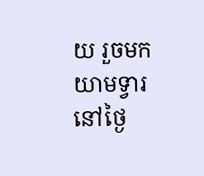យ រួចមកយាមទ្វារនៅថ្ងៃ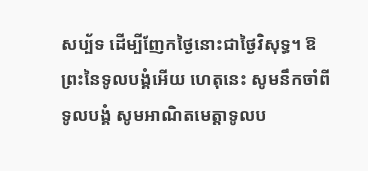សប្ប័ទ ដើម្បីញែកថ្ងៃនោះជាថ្ងៃវិសុទ្ធ។ ឱព្រះនៃទូលបង្គំអើយ ហេតុនេះ សូមនឹកចាំពីទូលបង្គំ សូមអាណិតមេត្តាទូលប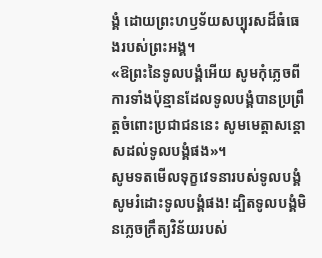ង្គំ ដោយព្រះហឫទ័យសប្បុរសដ៏ធំធេងរបស់ព្រះអង្គ។
«ឱព្រះនៃទូលបង្គំអើយ សូមកុំភ្លេចពីការទាំងប៉ុន្មានដែលទូលបង្គំបានប្រព្រឹត្តចំពោះប្រជាជននេះ សូមមេត្តាសន្ដោសដល់ទូលបង្គំផង»។
សូមទតមើលទុក្ខវេទនារបស់ទូលបង្គំ សូមរំដោះទូលបង្គំផង! ដ្បិតទូលបង្គំមិនភ្លេចក្រឹត្យវិន័យរបស់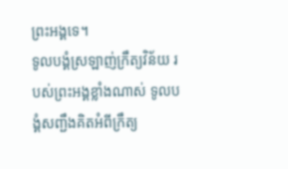ព្រះអង្គទេ។
ទូលបង្គំស្រឡាញ់ក្រឹត្យវិន័យ របស់ព្រះអង្គខ្លាំងណាស់ ទូលបង្គំសញ្ជឹងគិតអំពីក្រឹត្យ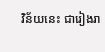វិន័យនេះ ជារៀងរា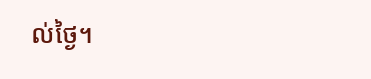ល់ថ្ងៃ។